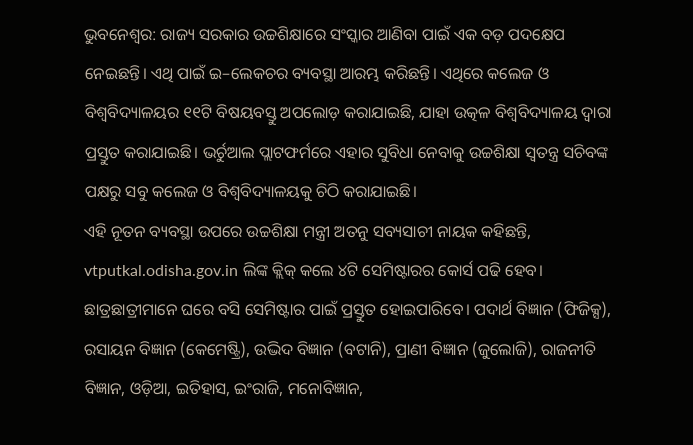ଭୁବନେଶ୍ବର: ରାଜ୍ୟ ସରକାର ଉଚ୍ଚଶିକ୍ଷାରେ ସଂସ୍କାର ଆଣିବା ପାଇଁ ଏକ ବଡ଼ ପଦକ୍ଷେପ ନେଇଛନ୍ତି। ଏଥି ପାଇଁ ଇ–ଲେକଚର ବ୍ୟବସ୍ଥା ଆରମ୍ଭ କରିଛନ୍ତି। ଏଥିରେ କଲେଜ ଓ ବିଶ୍ଵବିଦ୍ୟାଳୟର ୧୧ଟି ବିଷୟବସ୍ତୁ ଅପଲୋଡ଼ କରାଯାଇଛି, ଯାହା ଉତ୍କଳ ବିଶ୍ଵବିଦ୍ୟାଳୟ ଦ୍ୱାରା ପ୍ରସ୍ତୁତ କରାଯାଇଛି। ଭର୍ଚୁଆଲ ପ୍ଲାଟଫର୍ମରେ ଏହାର ସୁବିଧା ନେବାକୁ ଉଚ୍ଚଶିକ୍ଷା ସ୍ୱତନ୍ତ୍ର ସଚିବଙ୍କ ପକ୍ଷରୁ ସବୁ କଲେଜ ଓ ବିଶ୍ଵବିଦ୍ୟାଳୟକୁ ଚିଠି କରାଯାଇଛି।
ଏହି ନୂତନ ବ୍ୟବସ୍ଥା ଉପରେ ଉଚ୍ଚଶିକ୍ଷା ମନ୍ତ୍ରୀ ଅତନୁ ସବ୍ୟସାଚୀ ନାୟକ କହିଛନ୍ତି, vtputkal.odisha.gov.in ଲିଙ୍କ କ୍ଲିକ୍ କଲେ ୪ଟି ସେମିଷ୍ଟାରର କୋର୍ସ ପଢି ହେବ। ଛାତ୍ରଛାତ୍ରୀମାନେ ଘରେ ବସି ସେମିଷ୍ଟାର ପାଇଁ ପ୍ରସ୍ତୁତ ହୋଇପାରିବେ। ପଦାର୍ଥ ବିଜ୍ଞାନ (ଫିଜିକ୍ସ), ରସାୟନ ବିଜ୍ଞାନ (କେମେଷ୍ଟ୍ରି), ଉଦ୍ଭିଦ ବିଜ୍ଞାନ (ବଟାନି), ପ୍ରାଣୀ ବିଜ୍ଞାନ (ଜୁଲୋଜି), ରାଜନୀତି ବିଜ୍ଞାନ, ଓଡ଼ିଆ, ଇତିହାସ, ଇଂରାଜି, ମନୋବିଜ୍ଞାନ,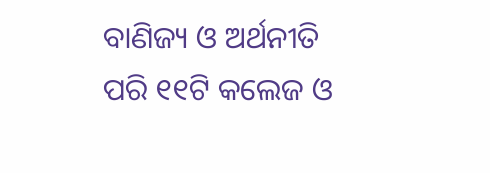ବାଣିଜ୍ୟ ଓ ଅର୍ଥନୀତି ପରି ୧୧ଟି କଲେଜ ଓ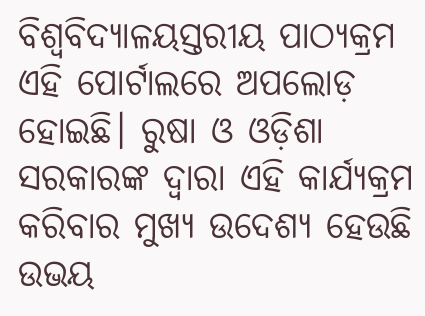ବିଶ୍ଵବିଦ୍ୟାଳୟସ୍ତରୀୟ ପାଠ୍ୟକ୍ରମ ଏହି ପୋର୍ଟାଲରେ ଅପଲୋଡ଼ ହୋଇଛି। ରୁଷା ଓ ଓଡ଼ିଶା ସରକାରଙ୍କ ଦ୍ୱାରା ଏହି କାର୍ଯ୍ୟକ୍ରମ କରିବାର ମୁଖ୍ୟ ଉଦେଶ୍ୟ ହେଉଛି ଉଭୟ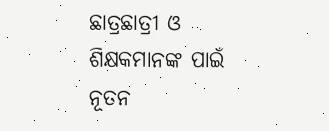ଛାତ୍ରଛାତ୍ରୀ ଓ ଶିକ୍ଷକମାନଙ୍କ ପାଇଁ ନୂତନ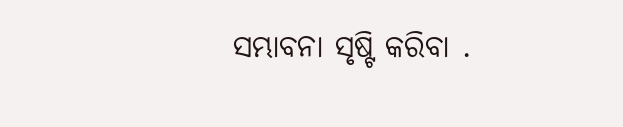ସମ୍ଭାବନା ସୃଷ୍ଟି କରିବା .